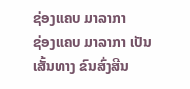ຊ່ອງແຄບ ມາລາກາ
ຊ່ອງແຄບ ມາລາກາ ເປັນເສັ້ນທາງ ຂົນສົ່ງສີນ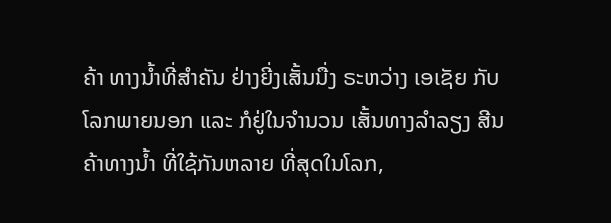ຄ້າ ທາງນໍ້າທີ່ສໍາຄັນ ຢ່າງຍີ່ງເສັ້ນນື່ງ ຣະຫວ່າງ ເອເຊັຍ ກັບໂລກພາຍນອກ ແລະ ກໍຢູ່ໃນຈໍານວນ ເສັ້ນທາງລໍາລຽງ ສີນຄ້າທາງນໍ້າ ທີ່ໃຊ້ກັນຫລາຍ ທີ່ສຸດໃນໂລກ,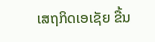ເສຖກິດເອເຊັຍ ຂື້ນ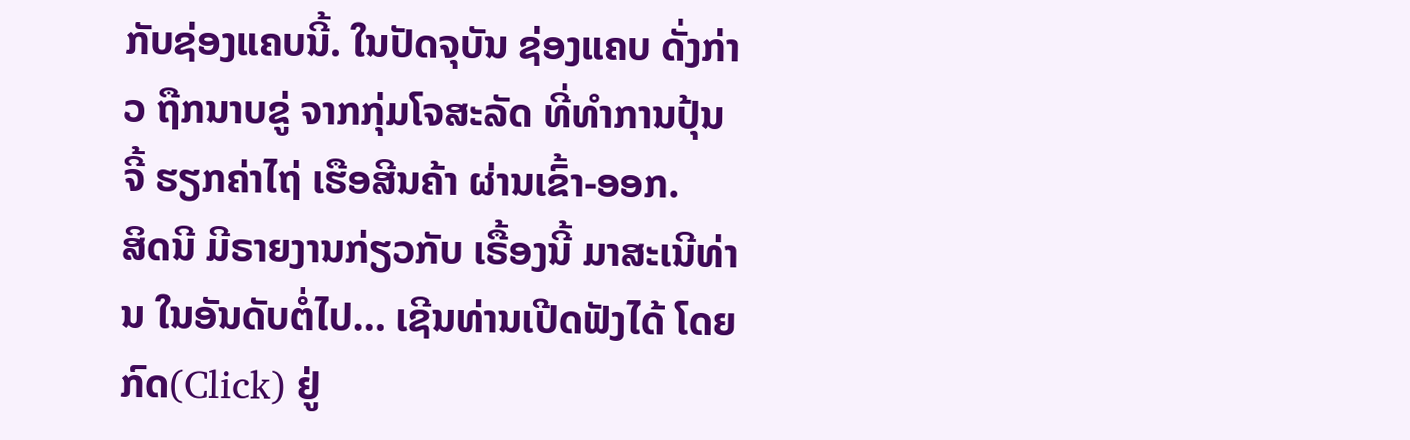ກັບຊ່ອງແຄບນີ້. ໃນປັດຈຸບັນ ຊ່ອງແຄບ ດັ່ງກ່າວ ຖືກນາບຂູ່ ຈາກກຸ່ມໂຈສະລັດ ທີ່ທໍາການປຸ້ນຈີ້ ຮຽກຄ່າໄຖ່ ເຮືອສີນຄ້າ ຜ່ານເຂົ້າ-ອອກ.
ສິດນີ ມີຣາຍງານກ່ຽວກັບ ເຣື້ອງນີ້ ມາສະເນີທ່ານ ໃນອັນດັບຕໍ່ໄປ… ເຊີນທ່ານເປີດຟັງໄດ້ ໂດຍກົດ(Click) ຢູ່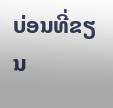ບ່ອນທີ່ຂຽນ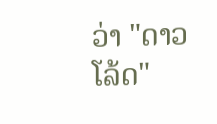ວ່າ "ດາວໂລ້ດ"